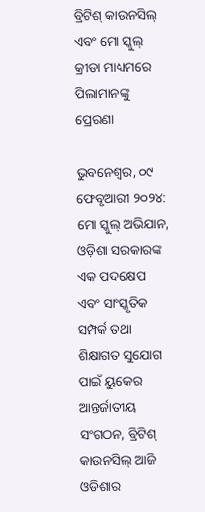ବ୍ରିଟିଶ୍ କାଉନସିଲ୍ ଏବଂ ମୋ ସ୍କୁଲ୍ କ୍ରୀଡା ମାଧ୍ୟମରେ ପିଲାମାନଙ୍କୁ ପ୍ରେରଣା

ଭୁବନେଶ୍ୱର, ୦୯ ଫେବୃଆରୀ ୨୦୨୪: ମୋ ସ୍କୁଲ୍ ଅଭିଯାନ, ଓଡ଼ିଶା ସରକାରଙ୍କ ଏକ ପଦକ୍ଷେପ ଏବଂ ସାଂସ୍କୃତିକ ସମ୍ପର୍କ ତଥା ଶିକ୍ଷାଗତ ସୁଯୋଗ ପାଇଁ ୟୁକେର ଆନ୍ତର୍ଜାତୀୟ ସଂଗଠନ, ବ୍ରିଟିଶ୍ କାଉନସିଲ୍ ଆଜି ଓଡିଶାର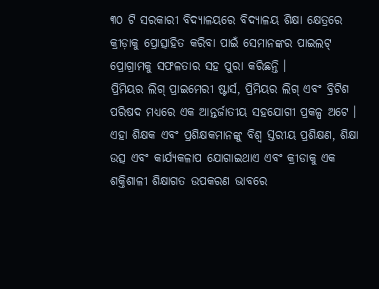୩୦ ଟି ସରକାରୀ ବିଦ୍ୟାଳୟରେ ବିଦ୍ୟାଳୟ ଶିକ୍ଷା କ୍ଷେତ୍ରରେ କ୍ରୀଡ଼ାକୁ ପ୍ରୋତ୍ସାହିତ କରିବା ପାଇଁ ସେମାନଙ୍କର ପାଇଲଟ୍ ପ୍ରୋଗ୍ରାମକୁ ସଫଳତାର ସହ ପୁରା କରିଛନ୍ତି ।
ପ୍ରିମିୟର ଲିଗ୍ ପ୍ରାଇମେରୀ ଷ୍ଟାର୍ସ, ପ୍ରିମିୟର ଲିଗ୍ ଏବଂ ବ୍ରିଟିଶ ପରିଷଦ ମଧ୍ୟରେ ଏକ ଆନ୍ତର୍ଜାତୀୟ ସହଯୋଗୀ ପ୍ରକଳ୍ପ ଅଟେ । ଏହା ଶିକ୍ଷକ ଏବଂ ପ୍ରଶିକ୍ଷକମାନଙ୍କୁ ବିଶ୍ୱ ସ୍ତରୀୟ ପ୍ରଶିକ୍ଷଣ, ଶିକ୍ଷା ଉତ୍ସ ଏବଂ କାର୍ଯ୍ୟକଳାପ ଯୋଗାଇଥାଏ ଏବଂ କ୍ରୀଡାକୁ ଏକ ଶକ୍ତିଶାଳୀ ଶିକ୍ଷାଗତ ଉପକରଣ ଭାବରେ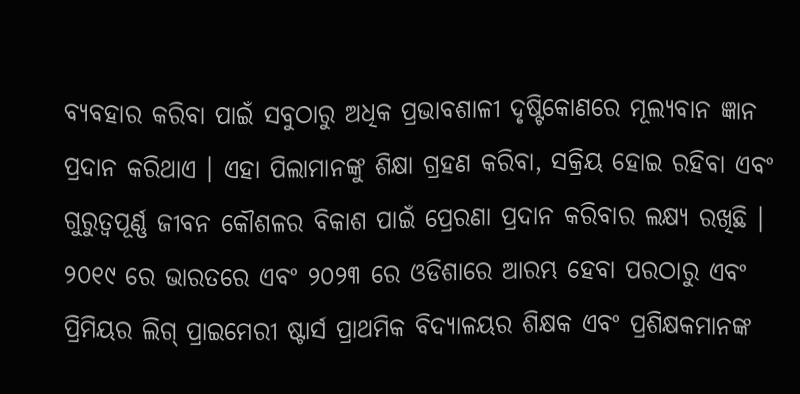ବ୍ୟବହାର କରିବା ପାଇଁ ସବୁଠାରୁ ଅଧିକ ପ୍ରଭାବଶାଳୀ ଦୃଷ୍ଟିକୋଣରେ ମୂଲ୍ୟବାନ ଜ୍ଞାନ ପ୍ରଦାନ କରିଥାଏ । ଏହା ପିଲାମାନଙ୍କୁ ଶିକ୍ଷା ଗ୍ରହଣ କରିବା, ସକ୍ରିୟ ହୋଇ ରହିବା ଏବଂ ଗୁରୁତ୍ୱପୂର୍ଣ୍ଣ ଜୀବନ କୌଶଳର ବିକାଶ ପାଇଁ ପ୍ରେରଣା ପ୍ରଦାନ କରିବାର ଲକ୍ଷ୍ୟ ରଖିଛି ।
୨୦୧୯ ରେ ଭାରତରେ ଏବଂ ୨୦୨୩ ରେ ଓଡିଶାରେ ଆରମ୍ଭ ହେବା ପରଠାରୁ ଏବଂ ପ୍ରିମିୟର ଲିଗ୍ ପ୍ରାଇମେରୀ ଷ୍ଟାର୍ସ ପ୍ରାଥମିକ ବିଦ୍ୟାଳୟର ଶିକ୍ଷକ ଏବଂ ପ୍ରଶିକ୍ଷକମାନଙ୍କ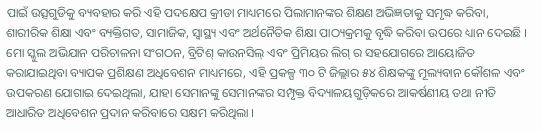ପାଇଁ ଉତ୍ସଗୁଡିକୁ ବ୍ୟବହାର କରି ଏହି ପଦକ୍ଷେପ କ୍ରୀଡା ମାଧ୍ୟମରେ ପିଲାମାନଙ୍କର ଶିକ୍ଷଣ ଅଭିଜ୍ଞତାକୁ ସମୃଦ୍ଧ କରିବା, ଶାରୀରିକ ଶିକ୍ଷା ଏବଂ ବ୍ୟକ୍ତିଗତ, ସାମାଜିକ, ସ୍ୱାସ୍ଥ୍ୟ ଏବଂ ଅର୍ଥନୈତିକ ଶିକ୍ଷା ପାଠ୍ୟକ୍ରମକୁ ବୃଦ୍ଧି କରିବା ଉପରେ ଧ୍ୟାନ ଦେଇଛି ।
ମୋ ସ୍କୁଲ ଅଭିଯାନ ପରିଚାଳନା ସଂଗଠନ, ବ୍ରିଟିଶ୍ କାଉନସିଲ୍ ଏବଂ ପ୍ରିମିୟର ଲିଗ୍ ର ସହଯୋଗରେ ଆୟୋଜିତ କରାଯାଇଥିବା ବ୍ୟାପକ ପ୍ରଶିକ୍ଷଣ ଅଧିବେଶନ ମାଧ୍ୟମରେ, ଏହି ପ୍ରକଳ୍ପ ୩୦ ଟି ଜିଲ୍ଲାର ୫୪ ଶିକ୍ଷକଙ୍କୁ ମୂଲ୍ୟବାନ କୌଶଳ ଏବଂ ଉପକରଣ ଯୋଗାଇ ଦେଇଥିଲା, ଯାହା ସେମାନଙ୍କୁ ସେମାନଙ୍କର ସମ୍ପୃକ୍ତ ବିଦ୍ୟାଳୟଗୁଡ଼ିକରେ ଆକର୍ଷଣୀୟ ତଥା ନୀତି ଆଧାରିତ ଅଧିବେଶନ ପ୍ରଦାନ କରିବାରେ ସକ୍ଷମ କରିଥିଲା ।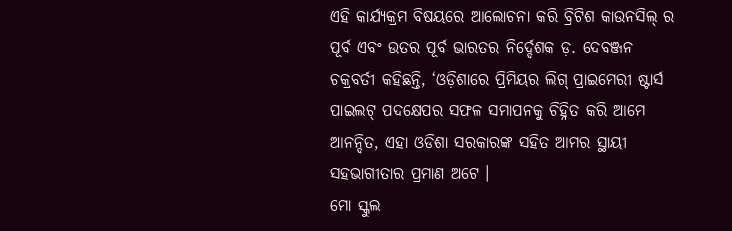ଏହି କାର୍ଯ୍ୟକ୍ରମ ବିଷୟରେ ଆଲୋଚନା କରି ବ୍ରିଟିଶ କାଉନସିଲ୍ ର ପୂର୍ବ ଏବଂ ଉତର ପୂର୍ବ ଭାରତର ନିର୍ଦ୍ଦେଶକ ଡ଼. ଦେବଞ୍ଜନ ଚକ୍ରବର୍ତୀ କହିଛନ୍ତି, ‘ଓଡ଼ିଶାରେ ପ୍ରିମିୟର ଲିଗ୍ ପ୍ରାଇମେରୀ ଷ୍ଟାର୍ସ ପାଇଲଟ୍ ପଦକ୍ଷେପର ସଫଳ ସମାପନକୁ ଚିହ୍ନିତ କରି ଆମେ ଆନନ୍ଦିତ, ଏହା ଓଡିଶା ସରକାରଙ୍କ ସହିତ ଆମର ସ୍ଥାୟୀ ସହଭାଗୀତାର ପ୍ରମାଣ ଅଟେ ।
ମୋ ସ୍କୁଲ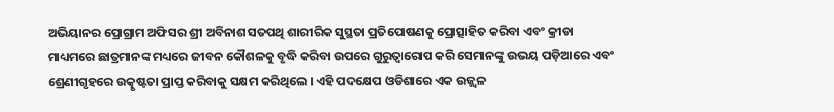ଅଭିୟାନର ପ୍ରୋଗ୍ରାମ ଅଫିସର ଶ୍ରୀ ଅବିନାଶ ସତପଥି ଶାରୀରିକ ସୁସ୍ଥତା ପ୍ରତିପୋଷଣକୁ ପ୍ରୋତ୍ସାହିତ କରିବା ଏବଂ କ୍ରୀଡା ମାଧ୍ୟମରେ ଛାତ୍ରମାନଙ୍କ ମଧ୍ୟରେ ଜୀବନ କୌଶଳକୁ ବୃଦ୍ଧି କରିବା ଉପରେ ଗୁରୁତ୍ୱାରୋପ କରି ସେମାନଙ୍କୁ ଉଭୟ ପଡ଼ିଆରେ ଏବଂ ଶ୍ରେଣୀଗୃହରେ ଉତ୍କୃଷ୍ଟତା ପ୍ରାପ୍ତ କରିବାକୁ ସକ୍ଷମ କରିଥିଲେ । ଏହି ପଦକ୍ଷେପ ଓଡିଶାରେ ଏକ ଉଜ୍ଜ୍ୱଳ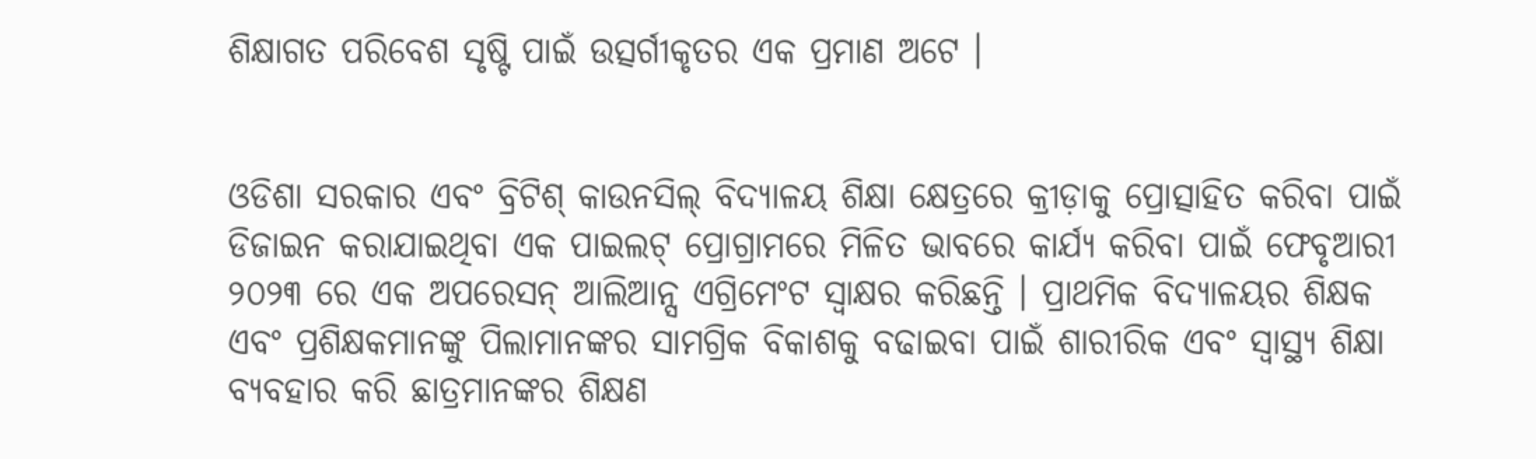ଶିକ୍ଷାଗତ ପରିବେଶ ସୃଷ୍ଟି ପାଇଁ ଉତ୍ସର୍ଗୀକୃତର ଏକ ପ୍ରମାଣ ଅଟେ ।


ଓଡିଶା ସରକାର ଏବଂ ବ୍ରିଟିଶ୍ କାଉନସିଲ୍ ବିଦ୍ୟାଳୟ ଶିକ୍ଷା କ୍ଷେତ୍ରରେ କ୍ରୀଡ଼ାକୁ ପ୍ରୋତ୍ସାହିତ କରିବା ପାଇଁ ଡିଜାଇନ କରାଯାଇଥିବା ଏକ ପାଇଲଟ୍ ପ୍ରୋଗ୍ରାମରେ ମିଳିତ ଭାବରେ କାର୍ଯ୍ୟ କରିବା ପାଇଁ ଫେବୃଆରୀ ୨୦୨୩ ରେ ଏକ ଅପରେସନ୍ ଆଲିଆନ୍ସ ଏଗ୍ରିମେଂଟ ସ୍ୱାକ୍ଷର କରିଛନ୍ତି । ପ୍ରାଥମିକ ବିଦ୍ୟାଳୟର ଶିକ୍ଷକ ଏବଂ ପ୍ରଶିକ୍ଷକମାନଙ୍କୁ ପିଲାମାନଙ୍କର ସାମଗ୍ରିକ ବିକାଶକୁ ବଢାଇବା ପାଇଁ ଶାରୀରିକ ଏବଂ ସ୍ୱାସ୍ଥ୍ୟ ଶିକ୍ଷା ବ୍ୟବହାର କରି ଛାତ୍ରମାନଙ୍କର ଶିକ୍ଷଣ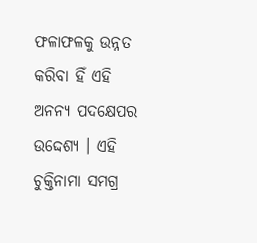ଫଳାଫଳକୁ ଉନ୍ନତ କରିବା ହିଁ ଏହି ଅନନ୍ୟ ପଦକ୍ଷେପର ଉଦ୍ଦେଶ୍ୟ । ଏହି ଚୁକ୍ତିନାମା ସମଗ୍ର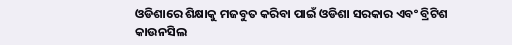ଓଡିଶାରେ ଶିକ୍ଷାକୁ ମଜବୁତ କରିବା ପାଇଁ ଓଡିଶା ସରକାର ଏବଂ ବ୍ରିଟିଶ କାଉନସିଲ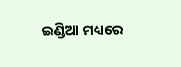ଇଣ୍ଡିଆ ମଧ୍ୟରେ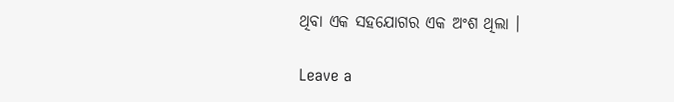ଥିବା ଏକ ସହଯୋଗର ଏକ ଅଂଶ ଥିଲା ।

Leave a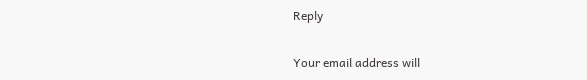Reply

Your email address will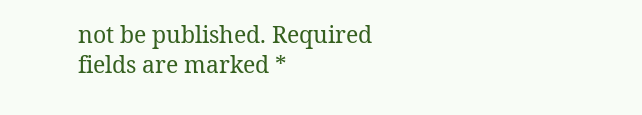not be published. Required fields are marked *